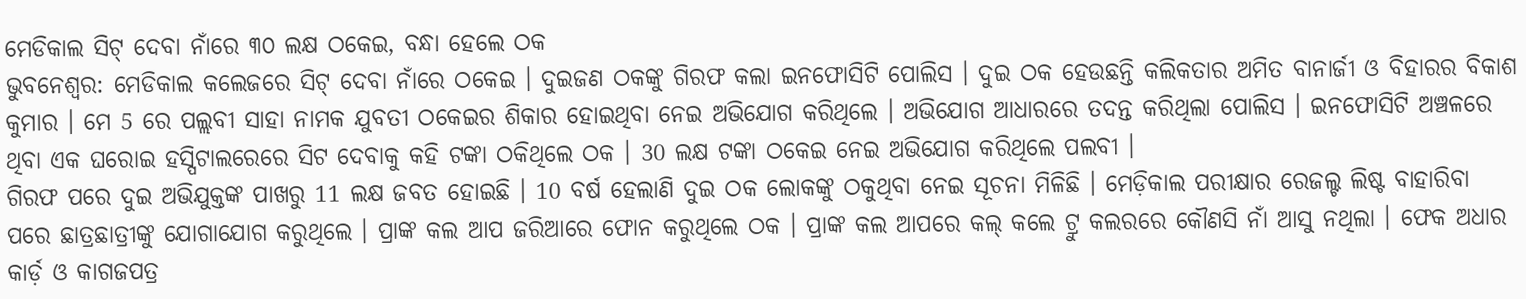ମେଡିକାଲ ସିଟ୍ ଦେବା ନାଁରେ ୩୦ ଲକ୍ଷ ଠକେଇ, ବନ୍ଧା ହେଲେ ଠକ
ଭୁବନେଶ୍ୱର: ମେଡିକାଲ କଲେଜରେ ସିଟ୍ ଦେବା ନାଁରେ ଠକେଇ । ଦୁଇଜଣ ଠକଙ୍କୁ ଗିରଫ କଲା ଇନଫୋସିଟି ପୋଲିସ । ଦୁଇ ଠକ ହେଉଛନ୍ତି କଲିକତାର ଅମିତ ବାନାର୍ଜୀ ଓ ବିହାରର ବିକାଶ କୁମାର । ମେ 5 ରେ ପଲ୍ଲବୀ ସାହା ନାମକ ଯୁବତୀ ଠକେଇର ଶିକାର ହୋଇଥିବା ନେଇ ଅଭିଯୋଗ କରିଥିଲେ । ଅଭିଯୋଗ ଆଧାରରେ ତଦନ୍ତ କରିଥିଲା ପୋଲିସ । ଇନଫୋସିଟି ଅଞ୍ଚଳରେ ଥିବା ଏକ ଘରୋଇ ହସ୍ପିଟାଲରେରେ ସିଟ ଦେବାକୁ କହି ଟଙ୍କା ଠକିଥିଲେ ଠକ । 30 ଲକ୍ଷ ଟଙ୍କା ଠକେଇ ନେଇ ଅଭିଯୋଗ କରିଥିଲେ ପଲବୀ ।
ଗିରଫ ପରେ ଦୁଇ ଅଭିଯୁକ୍ତଙ୍କ ପାଖରୁ 11 ଲକ୍ଷ ଜବତ ହୋଇଛି । 10 ବର୍ଷ ହେଲାଣି ଦୁଇ ଠକ ଲୋକଙ୍କୁ ଠକୁଥିବା ନେଇ ସୂଚନା ମିଳିଛି । ମେଡ଼ିକାଲ ପରୀକ୍ଷାର ରେଜଲ୍ଟ ଲିଷ୍ଟ ବାହାରିବା ପରେ ଛାତ୍ରଛାତ୍ରୀଙ୍କୁ ଯୋଗାଯୋଗ କରୁଥିଲେ । ପ୍ରାଙ୍କ କଲ ଆପ ଜରିଆରେ ଫୋନ କରୁଥିଲେ ଠକ । ପ୍ରାଙ୍କ କଲ ଆପରେ କଲ୍ କଲେ ଟ୍ରୁ କଲରରେ କୌଣସି ନାଁ ଆସୁ ନଥିଲା । ଫେକ ଅଧାର କାର୍ଡ଼ ଓ କାଗଜପତ୍ର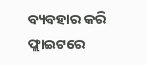ବ୍ୟବହାର କରି ଫ୍ଲାଇଟରେ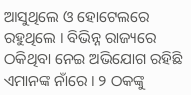ଆସୁଥିଲେ ଓ ହୋଟେଲରେ ରହୁଥିଲେ । ବିଭିନ୍ନ ରାଜ୍ୟରେ ଠକିଥିବା ନେଇ ଅଭିଯୋଗ ରହିଛି ଏମାନଙ୍କ ନାଁରେ । ୨ ଠକଙ୍କୁ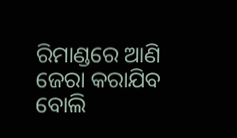ରିମାଣ୍ଡରେ ଆଣି ଜେରା କରାଯିବ ବୋଲି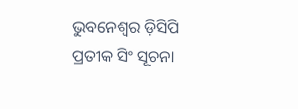ଭୁବନେଶ୍ୱର ଡ଼ିସିପି ପ୍ରତୀକ ସିଂ ସୂଚନା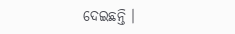ଦେଇଛନ୍ତି ।